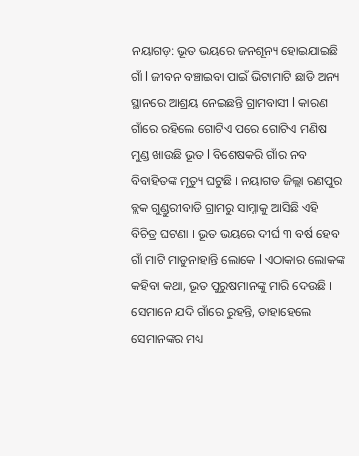ନୟାଗଡ଼: ଭୂତ ଭୟରେ ଜନଶୂନ୍ୟ ହୋଇଯାଇଛି ଗାଁ l ଜୀବନ ବଞ୍ଚାଇବା ପାଇଁ ଭିଟାମାଟି ଛାଡି ଅନ୍ୟ ସ୍ଥାନରେ ଆଶ୍ରୟ ନେଇଛନ୍ତି ଗ୍ରାମବାସୀ l କାରଣ ଗାଁରେ ରହିଲେ ଗୋଟିଏ ପରେ ଗୋଟିଏ ମଣିଷ ମୁଣ୍ଡ ଖାଉଛି ଭୂତ l ବିଶେଷକରି ଗାଁର ନବ ବିବାହିତଙ୍କ ମୃତ୍ୟୁ ଘଟୁଛି । ନୟାଗଡ ଜିଲ୍ଲା ରଣପୁର ବ୍ଲକ ଗୁଣ୍ଡୁରୀବାଡି ଗ୍ରାମରୁ ସାମ୍ନାକୁ ଆସିଛି ଏହି ବିଚିତ୍ର ଘଟଣା । ଭୂତ ଭୟରେ ଦୀର୍ଘ ୩ ବର୍ଷ ହେବ ଗାଁ ମାଟି ମାଡୁନାହାନ୍ତି ଲୋକେ l ଏଠାକାର ଲୋକଙ୍କ କହିବା କଥା, ଭୂତ ପୁରୁଷମାନଙ୍କୁ ମାରି ଦେଉଛି । ସେମାନେ ଯଦି ଗାଁରେ ରୁହନ୍ତି, ତାହାହେଲେ ସେମାନଙ୍କର ମଧ୍ୟ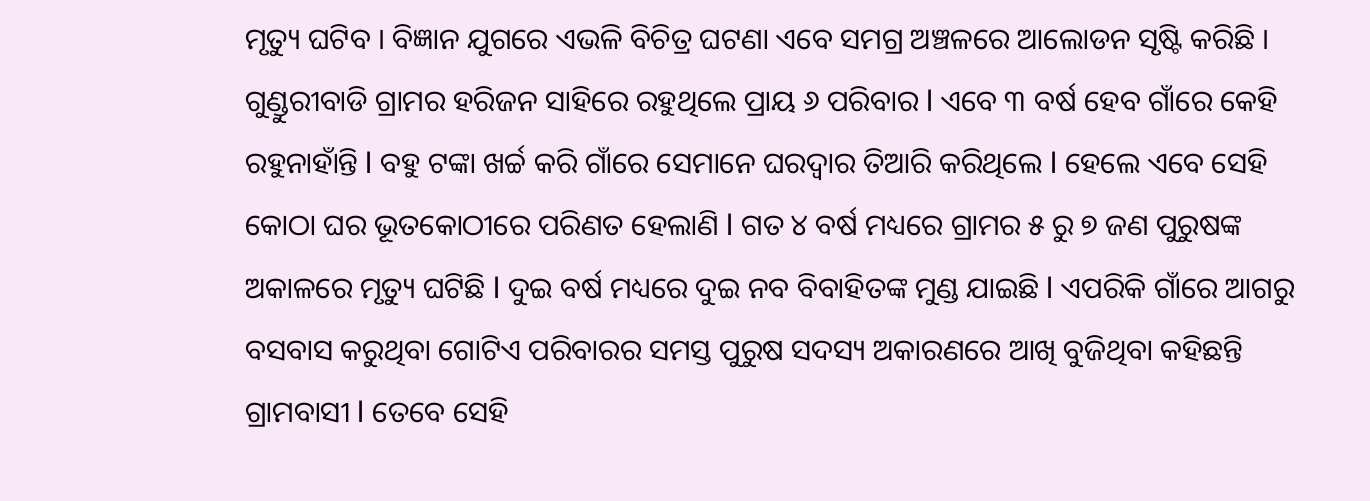ମୃତ୍ୟୁ ଘଟିବ । ବିଜ୍ଞାନ ଯୁଗରେ ଏଭଳି ବିଚିତ୍ର ଘଟଣା ଏବେ ସମଗ୍ର ଅଞ୍ଚଳରେ ଆଲୋଡନ ସୃଷ୍ଟି କରିଛି ।
ଗୁଣ୍ଡୁରୀବାଡି ଗ୍ରାମର ହରିଜନ ସାହିରେ ରହୁଥିଲେ ପ୍ରାୟ ୬ ପରିବାର l ଏବେ ୩ ବର୍ଷ ହେବ ଗାଁରେ କେହି ରହୁନାହାଁନ୍ତି l ବହୁ ଟଙ୍କା ଖର୍ଚ୍ଚ କରି ଗାଁରେ ସେମାନେ ଘରଦ୍ବାର ତିଆରି କରିଥିଲେ l ହେଲେ ଏବେ ସେହି କୋଠା ଘର ଭୂତକୋଠୀରେ ପରିଣତ ହେଲାଣି l ଗତ ୪ ବର୍ଷ ମଧ୍ୟରେ ଗ୍ରାମର ୫ ରୁ ୭ ଜଣ ପୁରୁଷଙ୍କ ଅକାଳରେ ମୃତ୍ୟୁ ଘଟିଛି l ଦୁଇ ବର୍ଷ ମଧ୍ୟରେ ଦୁଇ ନବ ବିବାହିତଙ୍କ ମୁଣ୍ଡ ଯାଇଛି l ଏପରିକି ଗାଁରେ ଆଗରୁ ବସବାସ କରୁଥିବା ଗୋଟିଏ ପରିବାରର ସମସ୍ତ ପୁରୁଷ ସଦସ୍ୟ ଅକାରଣରେ ଆଖି ବୁଜିଥିବା କହିଛନ୍ତି ଗ୍ରାମବାସୀ l ତେବେ ସେହି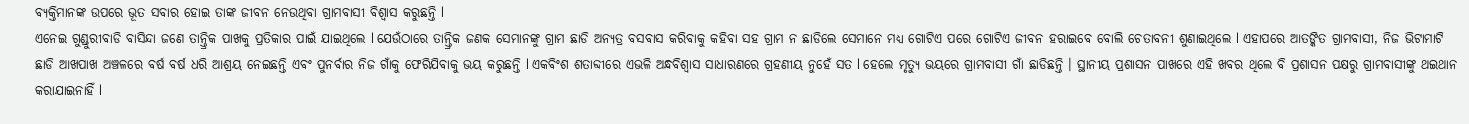ବ୍ୟକ୍ତିମାନଙ୍କ ଉପରେ ଭୂତ ସବାର ହୋଇ ତାଙ୍କ ଜୀବନ ନେଉଥିବା ଗ୍ରାମବାସୀ ବିଶ୍ବାସ କରୁଛନ୍ତି l
ଏନେଇ ଗୁଣ୍ଡୁରୀବାଡି ବାସିନ୍ଦା ଜଣେ ତାନ୍ତ୍ରିକ ପାଖକୁ ପ୍ରତିକାର ପାଇଁ ଯାଇଥିଲେ l ଯେଉଁଠାରେ ତାନ୍ତ୍ରିକ ଜଣକ ସେମାନଙ୍କୁ ଗ୍ରାମ ଛାଡି ଅନ୍ୟତ୍ର ବସବାସ କରିବାକୁ କହିବା ସହ ଗ୍ରାମ ନ ଛାଡିଲେ ସେମାନେ ମଧ୍ୟ ଗୋଟିଏ ପରେ ଗୋଟିଏ ଜୀବନ ହରାଇବେ ବୋଲି ଚେତାବନୀ ଶୁଣାଇଥିଲେ l ଏହାପରେ ଆତଙ୍କିତ ଗ୍ରାମବାସୀ, ନିଜ ଭିଟାମାଟି ଛାଡି ଆଖପାଖ ଅଞ୍ଚଳରେ ବର୍ଷ ବର୍ଷ ଧରି ଆଶ୍ରୟ ନେଇଛନ୍ତି ଏବଂ ପୁନର୍ବାର ନିଜ ଗାଁକୁ ଫେରିଯିବାକୁ ଭୟ କରୁଛନ୍ତି l ଏକବିଂଶ ଶତାବ୍ଦୀରେ ଏଭଳି ଅନ୍ଧବିଶ୍ବାସ ସାଧାରଣରେ ଗ୍ରହଣୀୟ ନୁହେଁ ସତ l ହେଲେ ମୃତ୍ୟୁ ଭୟରେ ଗ୍ରାମବାସୀ ଗାଁ ଛାଡିଛନ୍ତି । ସ୍ଥାନୀୟ ପ୍ରଶାସନ ପାଖରେ ଏହି ଖବର ଥିଲେ ବି ପ୍ରଶାସନ ପକ୍ଷରୁ ଗ୍ରାମବାସୀଙ୍କୁ ଥଇଥାନ କରାଯାଇନାହିଁ l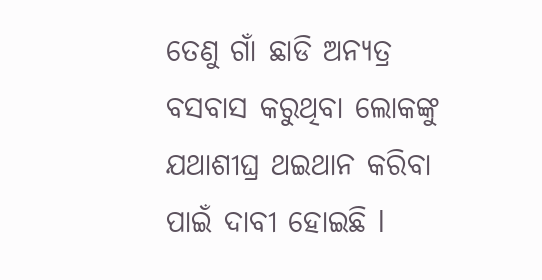ତେଣୁ ଗାଁ ଛାଡି ଅନ୍ୟତ୍ର ବସବାସ କରୁଥିବା ଲୋକଙ୍କୁ ଯଥାଶୀଘ୍ର ଥଇଥାନ କରିବା ପାଇଁ ଦାବୀ ହୋଇଛି l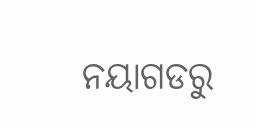ନୟାଗଡରୁ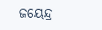ଜୟେନ୍ଦ୍ର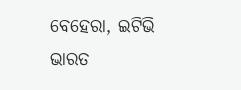ବେହେରା, ଇଟିଭି ଭାରତ